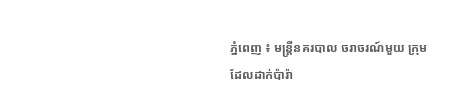ភ្នំពេញ ៖ មន្ដ្រីនគរបាល ចរាចរណ៍មួយ ក្រុម
ដែលដាក់ប៉ារ៉ា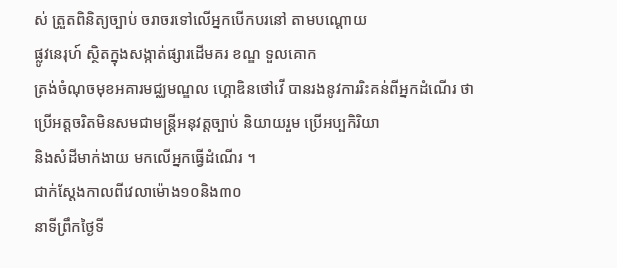ស់ ត្រួតពិនិត្យច្បាប់ ចរាចរទៅលើអ្នកបើកបរនៅ តាមបណ្ដោយ
ផ្លូវនេរុហ៍ ស្ថិតក្នុងសង្កាត់ផ្សារដើមគរ ខណ្ឌ ទួលគោក
ត្រង់ចំណុចមុខអគារមជ្ឈមណ្ឌល ហ្គោឌិនថៅវើ បានរងនូវការរិះគន់ពីអ្នកដំណើរ ថា
ប្រើអត្ដចរិតមិនសមជាមន្ដ្រីអនុវត្ដច្បាប់ និយាយរួម ប្រើអប្បកិរិយា
និងសំដីមាក់ងាយ មកលើអ្នកធ្វើដំណើរ ។
ជាក់ស្ដែងកាលពីវេលាម៉ោង១០និង៣០
នាទីព្រឹកថ្ងៃទី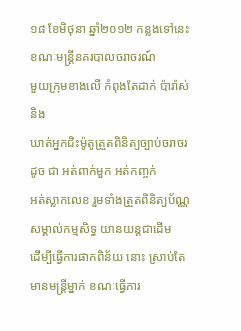១៨ ខែមិថុនា ឆ្នាំ២០១២ កន្លងទៅនេះ ខណៈមន្ដ្រីនគរបាលចរាចរណ៍
មួយក្រុមខាងលើ កំពុងតែដាក់ ប៉ារ៉ាស់និង
ឃាត់អ្នកជិះម៉ូតូត្រួតពិនិត្យច្បាប់ចរាចរ ដូច ជា អត់ពាក់មួក អត់កញ្ចក់
អត់ស្លាកលេខ រួមទាំងត្រួតពិនិត្យប័ណ្ណសម្គាល់កម្មសិទ្ធ យានយន្ដជាដើម
ដើម្បីធ្វើការផាកពិន័យ នោះ ស្រាប់តែមានមន្ដ្រីម្នាក់ ខណៈធ្វើការ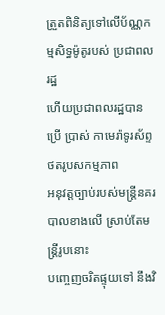ត្រួតពិនិត្យទៅលើប័ណ្ណកម្មសិទ្ធម៉ូតូរបស់ ប្រជាពលរដ្ឋ
ហើយប្រជាពលរដ្ឋបានប្រើ ប្រាស់ កាមេរ៉ាទូរស័ព្ទ ថតរូបសកម្មភាព
អនុវត្ដច្បាប់របស់មន្ដ្រីនគរបាលខាងលើ ស្រាប់តែមន្ដ្រីរូបនោះ
បញ្ចេញចរិតផ្ទុយទៅ នឹងវិ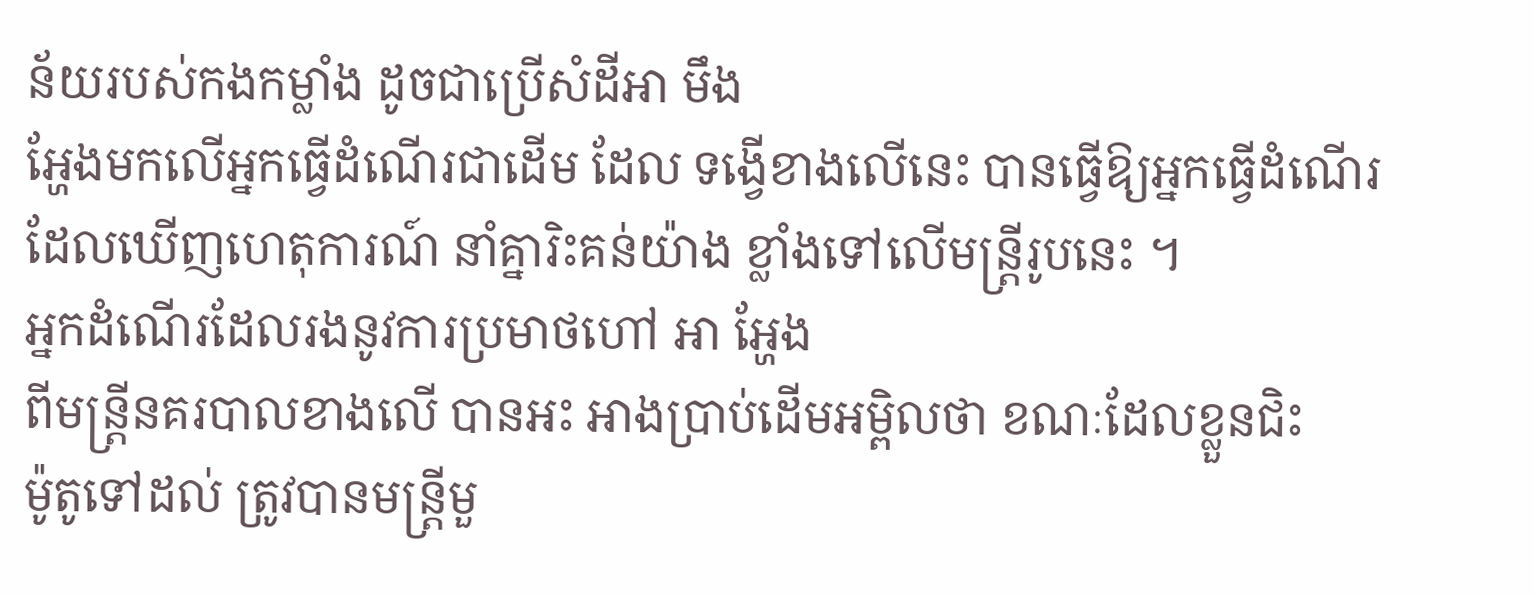ន័យរបស់កងកម្លាំង ដូចជាប្រើសំដីអា មឹង
អ្ហែងមកលើអ្នកធ្វើដំណើរជាដើម ដែល ទង្វើខាងលើនេះ បានធ្វើឱ្យអ្នកធ្វើដំណើរ
ដែលឃើញហេតុការណ៍ នាំគ្នារិះគន់យ៉ាង ខ្លាំងទៅលើមន្ដ្រីរូបនេះ ។
អ្នកដំណើរដែលរងនូវការប្រមាថហៅ អា អ្ហែង
ពីមន្ដ្រីនគរបាលខាងលើ បានអះ អាងប្រាប់ដើមអម្ពិលថា ខណៈដែលខ្លួនជិះ
ម៉ូតូទៅដល់ ត្រូវបានមន្ដ្រីមួ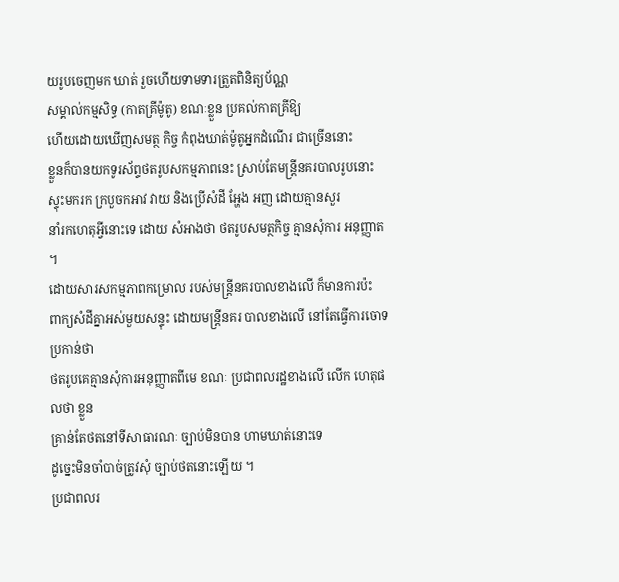យរូបចេញមក ឃាត់ រួចហើយទាមទារត្រួតពិនិត្យប័ណ្ណ
សម្គាល់កម្មសិទ្ធ (កាតគ្រីម៉ូតូ) ខណៈខ្លួន ប្រគល់កាតគ្រីឱ្យ
ហើយដោយឃើញសមត្ថ កិច្ច កំពុងឃាត់ម៉ូតូអ្នកដំណើរ ជាច្រើននោះ
ខ្លួនក៏បានយកទូរស័ព្ទថតរូបសកម្មភាពនេះ ស្រាប់តែមន្ដ្រីនគរបាលរូបនោះ
ស្ទុះមករក ក្របួចកអាវ វាយ និងប្រើសំដី អ្ហែង អញ ដោយគ្មានសួរ
នាំរកហេតុអ្វីនោះទេ ដោយ សំអាងថា ថតរូបសមត្ថកិច្ច គ្មានសុំការ អនុញ្ញាត ។
ដោយសារសកម្មភាពកម្រោល របស់មន្ដ្រីនគរបាលខាងលើ ក៏មានការប៉ះ
ពាក្យសំដីគ្នាអស់មួយសន្ទុះ ដោយមន្ដ្រីនគរ បាលខាងលើ នៅតែធ្វើការចោទប្រកាន់ថា
ថតរូបគេគ្មានសុំការអនុញ្ញាតពីមេ ខណៈ ប្រជាពលរដ្ឋខាងលើ លើក ហេតុផលថា ខ្លួន
គ្រាន់តែថតនៅទីសាធារណៈ ច្បាប់មិនបាន ហាមឃាត់នោះទេ
ដូច្នេះមិនចាំបាច់ត្រូវសុំ ច្បាប់ថតនោះឡើយ ។
ប្រជាពលរ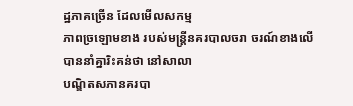ដ្ឋភាគច្រើន ដែលមើលសកម្ម
ភាពច្រឡោមខាង របស់មន្ដ្រីនគរបាលចរា ចរណ៍ខាងលើ បាននាំគ្នារិះគន់ថា នៅសាលា
បណ្ឌិតសភានគរបា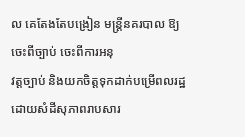ល គេតែងតែបង្រៀន មន្ដ្រីនគរបាល ឱ្យចេះពីច្បាប់ ចេះពីការអនុ
វត្ដច្បាប់ និងយកចិត្ដទុកដាក់បម្រើពលរដ្ឋ ដោយសំដីសុភាពរាបសារ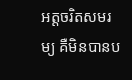អត្ដចរិតសមរម្យ គឺមិនបានប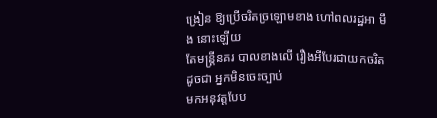ង្រៀន ឱ្យប្រើចរិតច្រឡោមខាង ហៅពលរដ្ឋអា មឹង នោះឡើយ
តែមន្ដ្រីនគរ បាលខាងលើ រឿងអីបែរជាយកចរិតដូចជា អ្នកមិនចេះច្បាប់
មកអនុវត្ដបែប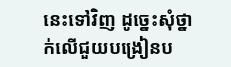នេះទៅវិញ ដូច្នេះសុំថ្នាក់លើជួយបង្រៀនប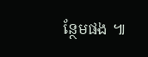ន្ថែមផង ៕